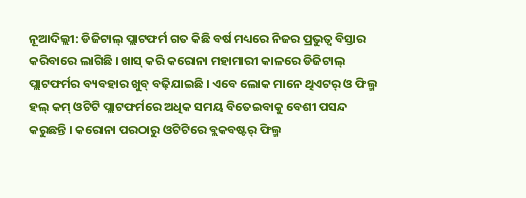ନୂଆଦିଲ୍ଲୀ: ଡିଜିଟାଲ୍ ପ୍ଲାଟଫର୍ମ ଗତ କିଛି ବର୍ଷ ମଧ୍ୟରେ ନିଜର ପ୍ରଭୁତ୍ୱ ବିସ୍ତାର କରିବାରେ ଲାଗିଛି । ଖାସ୍ କରି କରୋନା ମହାମାରୀ କାଳରେ ଡିଜିଟାଲ୍ ପ୍ଲାଟଫର୍ମର ବ୍ୟବହାର ଖୁବ୍ ବଢ଼ିଯାଇଛି । ଏବେ ଲୋକ ମାନେ ଥିଏଟର୍ ଓ ଫିଲ୍ମ ହଲ୍ କମ୍ ଓଟିଟି ପ୍ଲାଟଫର୍ମରେ ଅଧିକ ସମୟ ବିତେଇବାକୁ ବେଶୀ ପସନ୍ଦ କରୁଛନ୍ତି । କରୋନା ପରଠାରୁ ଓଟିଟିରେ ବ୍ଲକବଷ୍ଟର୍ ଫିଲ୍ମ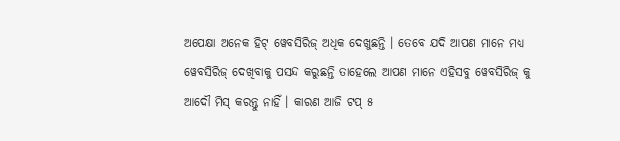ଅପେକ୍ଷା ଅନେକ ହିଟ୍ ୱେବସିରିଜ୍ ଅଧିକ ଦେଖୁଛନ୍ତି । ତେବେ ଯଦି ଆପଣ ମାନେ ମଧ୍ୟ ୱେବସିରିଜ୍ ଦେଖିବାକୁ ପସନ୍ଦ କରୁଛନ୍ତି ତାହେଲେ ଆପଣ ମାନେ ଏହିସବୁ ୱେବସିରିଜ୍ କୁ ଆଦୌ ମିସ୍ କରନ୍ତୁ ନାହିଁ । କାରଣ ଆଜି ଟପ୍ ୫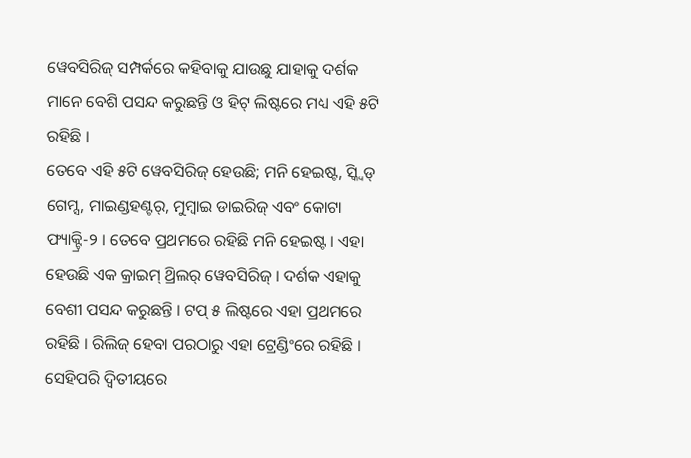ୱେବସିରିଜ୍ ସମ୍ପର୍କରେ କହିବାକୁ ଯାଉଛୁ ଯାହାକୁ ଦର୍ଶକ ମାନେ ବେଶି ପସନ୍ଦ କରୁଛନ୍ତି ଓ ହିଟ୍ ଲିଷ୍ଟରେ ମଧ୍ୟ ଏହି ୫ଟି ରହିଛି ।
ତେବେ ଏହି ୫ଟି ୱେବସିରିଜ୍ ହେଉଛି; ମନି ହେଇଷ୍ଟ, ସ୍କ୍ୱିଡ୍ ଗେମ୍ସ, ମାଇଣ୍ଡହଣ୍ଟର୍, ମୁମ୍ବାଇ ଡାଇରିଜ୍ ଏବଂ କୋଟା ଫ୍ୟାକ୍ଟ୍ରି-୨ । ତେବେ ପ୍ରଥମରେ ରହିଛି ମନି ହେଇଷ୍ଟ । ଏହା ହେଉଛି ଏକ କ୍ରାଇମ୍ ଥ୍ରିଲର୍ ୱେବସିରିଜ୍ । ଦର୍ଶକ ଏହାକୁ ବେଶୀ ପସନ୍ଦ କରୁଛନ୍ତି । ଟପ୍ ୫ ଲିଷ୍ଟରେ ଏହା ପ୍ରଥମରେ ରହିଛି । ରିଲିଜ୍ ହେବା ପରଠାରୁ ଏହା ଟ୍ରେଣ୍ଡିଂରେ ରହିଛି । ସେହିପରି ଦ୍ୱିତୀୟରେ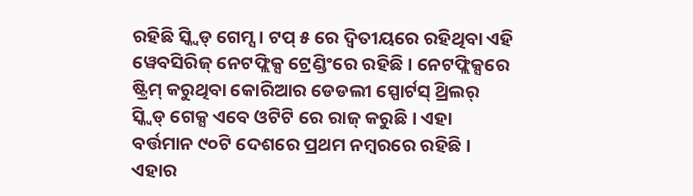ରହିଛି ସ୍କ୍ୱିଡ୍ ଗେମ୍ସ । ଟପ୍ ୫ ରେ ଦ୍ୱିତୀୟରେ ରହିଥିବା ଏହି ୱେବସିରିଜ୍ ନେଟଫ୍ଲିକ୍ସ ଟ୍ରେଣ୍ଡିଂରେ ରହିଛି । ନେଟଫ୍ଲିକ୍ସରେ ଷ୍ଟ୍ରିମ୍ କରୁଥିବା କୋରିଆର ଡେଡଲୀ ସ୍ପୋର୍ଟସ୍ ଥ୍ରିଲର୍ ସ୍କ୍ୱିଡ୍ ଗେକ୍ସ ଏବେ ଓଟିଟି ରେ ରାଜ୍ କରୁଛି । ଏହା ବର୍ତ୍ତମାନ ୯୦ଟି ଦେଶରେ ପ୍ରଥମ ନମ୍ବରରେ ରହିଛି । ଏହାର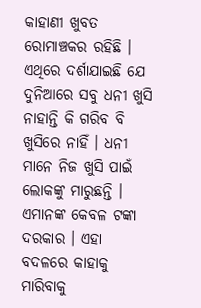କାହାଣୀ ଖୁବତ ରୋମାଞ୍ଚକର ରହିଛି ।
ଏଥିରେ ଦର୍ଶାଯାଇଛି ଯେ ଦୁନିଆରେ ସବୁ ଧନୀ ଖୁସି ନାହାନ୍ତି କି ଗରିବ ବି ଖୁସିରେ ନାହିଁ । ଧନୀ ମାନେ ନିଜ ଖୁସି ପାଇଁ ଲୋକଙ୍କୁ ମାରୁଛନ୍ତି । ଏମାନଙ୍କ କେବଳ ଟଙ୍କା ଦରକାର । ଏହା ବଦଳରେ କାହାକୁ ମାରିବାକୁ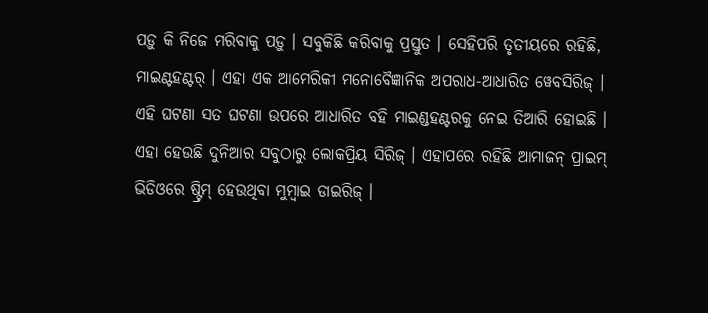ପଡ଼ୁ କି ନିଜେ ମରିବାକୁ ପଡ଼ୁ । ସବୁକିଛି କରିବାକୁ ପ୍ରସ୍ତୁତ । ସେହିପରି ତୃତୀୟରେ ରହିଛି, ମାଇଣ୍ଟହଣ୍ଟର୍ । ଏହା ଏକ ଆମେରିକୀ ମନୋବୈଜ୍ଞାନିକ ଅପରାଧ-ଆଧାରିତ ୱେବସିରିଜ୍ । ଏହି ଘଟଣା ସତ ଘଟଣା ଉପରେ ଆଧାରିତ ବହି ମାଇଣ୍ଡହଣ୍ଟରକୁ ନେଇ ତିଆରି ହୋଇଛି । ଏହା ହେଉଛି ଦୁନିଆର ସବୁଠାରୁ ଲୋକପ୍ରିୟ ସିରିଜ୍ । ଏହାପରେ ରହିଛି ଆମାଜନ୍ ପ୍ରାଇମ୍ ଭିଡିଓରେ ଷ୍ଟ୍ରିମ୍ ହେଉଥିବା ମୁମ୍ବାଇ ଡାଇରିଜ୍ ।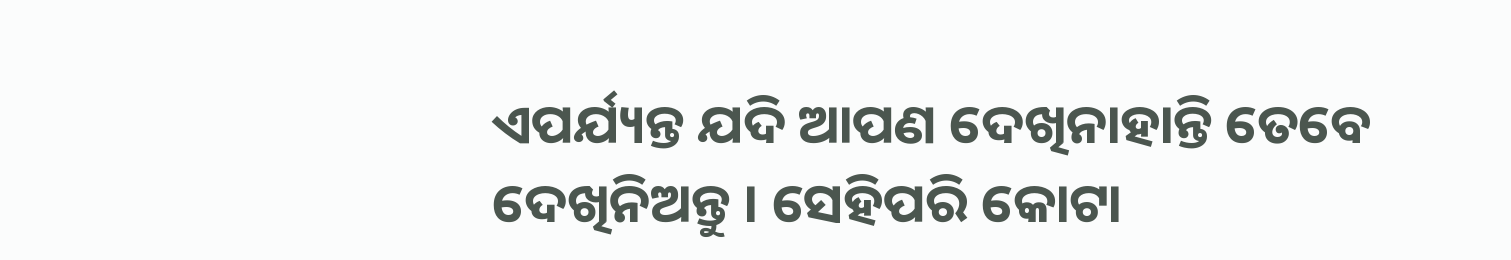ଏପର୍ଯ୍ୟନ୍ତ ଯଦି ଆପଣ ଦେଖିନାହାନ୍ତି ତେବେ ଦେଖିନିଅନ୍ତୁ । ସେହିପରି କୋଟା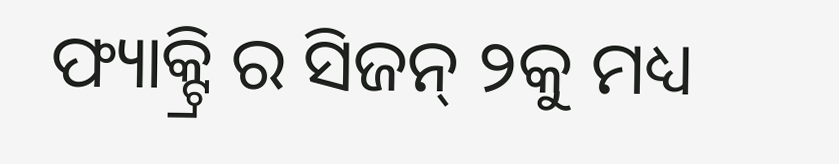ଫ୍ୟାକ୍ଟ୍ରି ର ସିଜନ୍ ୨କୁ ମଧ୍ୟ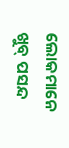ଲୋକମାନେ ଖୁବ୍ ପସନ୍ଦ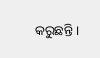କରୁଛନ୍ତି ।